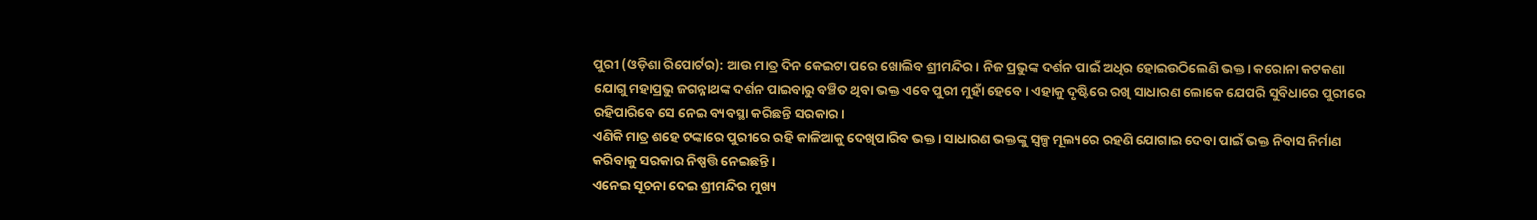ପୁରୀ (ଓଡ଼ିଶା ରିପୋର୍ଟର): ଆଉ ମାତ୍ର ଦିନ କେଇଟା ପରେ ଖୋଲିବ ଶ୍ରୀମନ୍ଦିର। ନିଜ ପ୍ରଭୁଙ୍କ ଦର୍ଶନ ପାଇଁ ଅଧିର ହୋଇଉଠିଲେଣି ଭକ୍ତ। କରୋନା କଟକଣା ଯୋଗୁ ମହାପ୍ରଭୁ ଜଗନ୍ନାଥଙ୍କ ଦର୍ଶନ ପାଇବାରୁ ବଞ୍ଚିତ ଥିବା ଭକ୍ତ ଏବେ ପୁରୀ ମୁହାଁ ହେବେ। ଏହାକୁ ଦୃଷ୍ଟିରେ ରଖି ସାଧାରଣ ଲୋକେ ଯେପରି ସୁବିଧାରେ ପୁରୀରେ ରହିପାରିବେ ସେ ନେଇ ବ୍ୟବସ୍ଥା କରିଛନ୍ତି ସରକାର।
ଏଣିକି ମାତ୍ର ଶହେ ଟଙ୍କାରେ ପୁରୀରେ ରହି କାଳିଆକୁ ଦେଖିପାରିବ ଭକ୍ତ। ସାଧାରଣ ଭକ୍ତଙ୍କୁ ସ୍ୱଳ୍ପ ମୂଲ୍ୟରେ ରହଣି ଯୋଗାଇ ଦେବା ପାଇଁ ଭକ୍ତ ନିବାସ ନିର୍ମାଣ କରିବାକୁ ସରକାର ନିଷ୍ପତ୍ତି ନେଇଛନ୍ତି ।
ଏନେଇ ସୂଚନା ଦେଇ ଶ୍ରୀମନ୍ଦିର ମୁଖ୍ୟ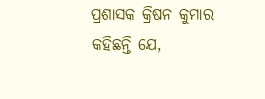ପ୍ରଶାସକ କ୍ରିଷନ କୁମାର କହିଛନ୍ତି ଯେ,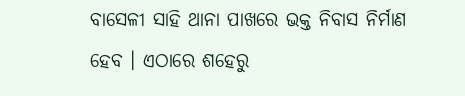ବାସେଳୀ ସାହି ଥାନା ପାଖରେ ଭକ୍ତ ନିବାସ ନିର୍ମାଣ ହେବ । ଏଠାରେ ଶହେରୁ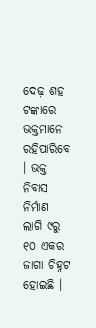ଦେଢ଼ ଶହ ଟଙ୍କାରେ ଭକ୍ତମାନେ ରହିପାରିବେ । ଭକ୍ତ ନିବାସ ନିର୍ମାଣ ଲାଗି ୯ରୁ ୧୦ ଏକର ଜାଗା ଚିହ୍ନଟ ହୋଇଛି ।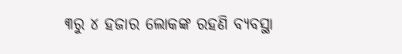୩ରୁ ୪ ହଜାର ଲୋକଙ୍କ ରହଣି ବ୍ୟବସ୍ଥା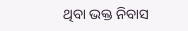ଥିବା ଭକ୍ତ ନିବାସ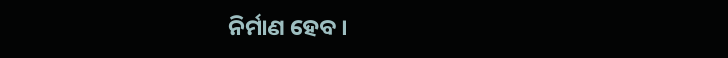ନିର୍ମାଣ ହେବ ।